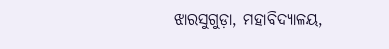ଝାରସୁଗୁଡ଼ା, ମହାବିଦ୍ୟାଳୟ,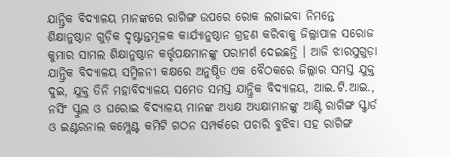ଯାନ୍ତ୍ରିକ ବିଦ୍ୟାଳୟ ମାନଙ୍କରେ ରାଗିଙ୍ଗ ଉପରେ ରୋକ ଲଗାଇବା ନିମନ୍ତେ ଶିକ୍ଷାନୁଷ୍ଠାନ ଗୁଡ଼ିକ ଦୃଷ୍ଟାନ୍ତମୂଳକ କାର୍ଯ୍ୟାନୁଷ୍ଠାନ ଗ୍ରହଣ କରିବାକୁ ଜିଲ୍ଲାପାଳ ସରୋଜ କୁମାର ସାମଲ ଶିକ୍ଷାନୁଷ୍ଠାନ କର୍ତ୍ତୃପକ୍ଷମାନଙ୍କୁ ପରାମର୍ଶ ଦେଇଛନ୍ତି । ଆଜି ଝାରସୁଗୁଡ଼ା ଯାନ୍ତ୍ରିକ ବିଦ୍ୟାଳୟ ସମ୍ମିଳନୀ କକ୍ଷରେ ଅନୁଷ୍ଠିତ ଏକ ବୈଠକରେ ଜିଲ୍ଲାର ସମସ୍ତ ଯୁକ୍ତ ଦୁଇ, ଯୁକ୍ତ ତିନି ମହାବିଦ୍ୟାଳୟ ସମେତ ସମସ୍ତ ଯାନ୍ତ୍ରିକ ବିଦ୍ୟାଳୟ, ଆଇ.ଟି.ଆଇ., ନର୍ସିଂ ସ୍କୁଲ ଓ ଘରୋଇ ବିଦ୍ୟାଳୟ ମାନଙ୍କ ଅଧ୍ୟକ୍ଷ ଅଧ୍ୟକ୍ଷାମାନଙ୍କୁ ଆଣ୍ଟି ରାଗିଙ୍ଗ ସ୍କ୍ବାର୍ଡ ଓ ଇଣ୍ଟରନାଲ କମ୍ପ୍ଲେଣ୍ଟ କମିଟି ଗଠନ ସମ୍ପର୍କରେ ପଚାରି ବୁଝିବା ସହ ରାଗିଙ୍ଗ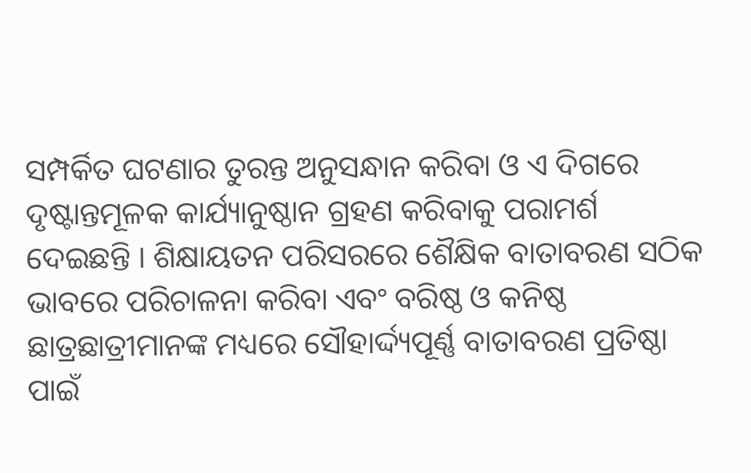ସମ୍ପର୍କିତ ଘଟଣାର ତୁରନ୍ତ ଅନୁସନ୍ଧାନ କରିବା ଓ ଏ ଦିଗରେ ଦୃଷ୍ଟାନ୍ତମୂଳକ କାର୍ଯ୍ୟାନୁଷ୍ଠାନ ଗ୍ରହଣ କରିବାକୁ ପରାମର୍ଶ ଦେଇଛନ୍ତି । ଶିକ୍ଷାୟତନ ପରିସରରେ ଶୈକ୍ଷିକ ବାତାବରଣ ସଠିକ ଭାବରେ ପରିଚାଳନା କରିବା ଏବଂ ବରିଷ୍ଠ ଓ କନିଷ୍ଠ ଛାତ୍ରଛାତ୍ରୀମାନଙ୍କ ମଧ୍ୟରେ ସୌହାର୍ଦ୍ଦ୍ୟପୂର୍ଣ୍ଣ ବାତାବରଣ ପ୍ରତିଷ୍ଠା ପାଇଁ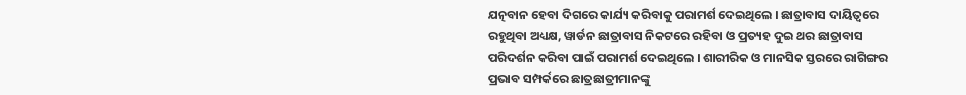ଯତ୍ନବାନ ହେବା ଦିଗରେ କାର୍ଯ୍ୟ କରିବାକୁ ପରାମର୍ଶ ଦେଇଥିଲେ । ଛାତ୍ରାବାସ ଦାୟିତ୍ଵରେ ରହୁଥିବା ଅଧ୍ୟକ୍ଷ, ୱାର୍ଡନ ଛାତ୍ରାବାସ ନିକଟରେ ରହିବା ଓ ପ୍ରତ୍ୟହ ଦୁଇ ଥର ଛାତ୍ରାବାସ ପରିଦର୍ଶନ କରିବା ପାଇଁ ପରାମର୍ଶ ଦେଇଥିଲେ । ଶାରୀରିକ ଓ ମାନସିକ ସ୍ତରରେ ରାଗିଙ୍ଗର ପ୍ରଭାବ ସମ୍ପର୍କରେ ଛାତ୍ରଛାତ୍ରୀମାନଙ୍କୁ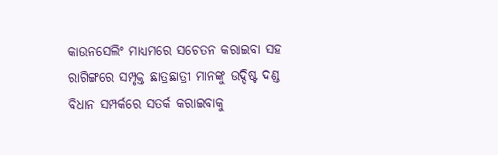କାଉନସେଲିଂ ମାଧ୍ୟମରେ ସଚେତନ କରାଇବା ସହ ରାଗିଙ୍ଗରେ ସମ୍ପୃକ୍ତ ଛାତ୍ରଛାତ୍ରୀ ମାନଙ୍କୁ ଉଦ୍ଦିଷ୍ଟ ଦଣ୍ଡ ବିଧାନ ସମ୍ପର୍କରେ ସତର୍କ କରାଇବାକୁ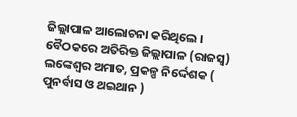ଜିଲ୍ଲାପାଳ ଆଲୋଚନା କରିଥିଲେ ।
ବୈଠକରେ ଅତିରିକ୍ତ ଜିଲ୍ଲାପାଳ (ରାଜସ୍ବ) ଲଙ୍କେଶ୍ଵର ଅମାତ, ପ୍ରକଳ୍ପ ନିର୍ଦ୍ଦେଶକ ( ପୁନର୍ବାସ ଓ ଥଇଥାନ )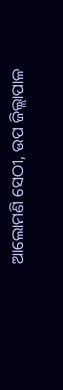ଆଲୋମଣି ସେଠୀ, ଉପ ଜିଲ୍ଲାପାଳ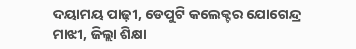ଦୟାମୟ ପାଢ଼ୀ, ଡେପୁଟି କଲେକ୍ଟର ଯୋଗେନ୍ଦ୍ର ମାଝୀ, ଜିଲ୍ଲା ଶିକ୍ଷା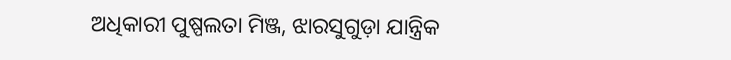ଅଧିକାରୀ ପୁଷ୍ପଲତା ମିଞ୍ଜ, ଝାରସୁଗୁଡ଼ା ଯାନ୍ତ୍ରିକ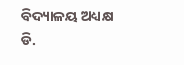ବିଦ୍ୟାଳୟ ଅଧ୍ୟକ୍ଷ ଡି.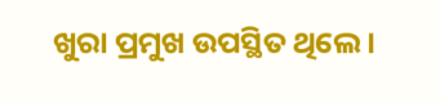ଖୁରା ପ୍ରମୁଖ ଉପସ୍ଥିତ ଥିଲେ ।